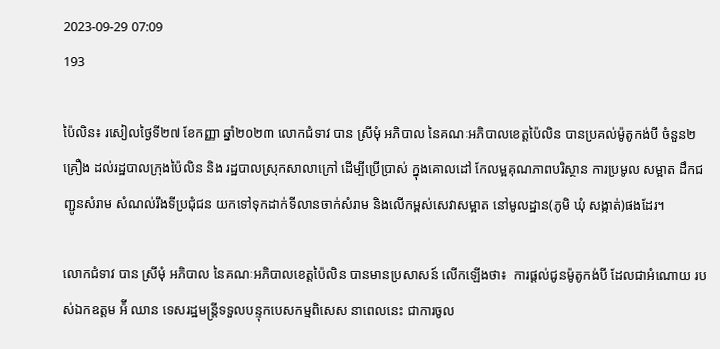2023-09-29 07:09
193

ប៉ៃលិន៖ រសៀលថ្ងៃទី២៧ ខែកញ្ញា ឆ្នាំ២០២៣ លោកជំទាវ បាន ស្រីមុំ អភិបាល នៃគណៈអភិបាលខេត្តប៉ៃលិន បានប្រគល់ម៉ូតូកង់បី ចំនួន២គ្រឿង ដល់រដ្ឋបាលក្រុងប៉ៃលិន និង រដ្ឋបាលស្រុកសាលាក្រៅ ដើម្បីប្រើប្រាស់ ក្នុងគោលដៅ កែលម្អគុណភាពបរិស្ថាន ការប្រមូល សម្អាត ដឹកជញ្ជូនសំរាម សំណល់រឹងទីប្រជុំជន យកទៅទុកដាក់ទីលានចាក់សំរាម និងលើកម្ពស់សេវាសម្អាត នៅមូលដ្ឋាន(ភូមិ ឃុំ សង្កាត់)ផងដែរ។

លោកជំទាវ បាន ស្រីមុំ អភិបាល នៃគណៈអភិបាលខេត្តប៉ៃលិន បានមានប្រសាសន៍ លើកឡើងថា៖  ការផ្ដល់ជូនម៉ូតូកង់បី ដែលជាអំណោយ របស់ឯកឧត្តម អ៉ី ឈាន ទេសរដ្ឋមន្ត្រីទទួលបន្ទុកបេសកម្មពិសេស នាពេលនេះ ជាការចូល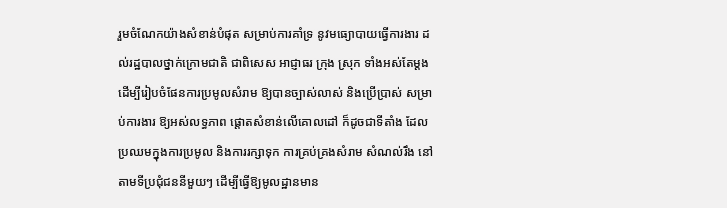រួមចំណែកយ៉ាងសំខាន់បំផុត សម្រាប់ការគាំទ្រ នូវមធ្យោបាយធ្វើការងារ ដល់រដ្ឋបាលថ្នាក់ក្រោមជាតិ ជាពិសេស អាជ្ញាធរ ក្រុង ស្រុក ទាំងអស់តែម្ដង ដើម្បីរៀបចំផែនការប្រមូលសំរាម ឱ្យបានច្បាស់លាស់ និងប្រើប្រាស់ សម្រាប់ការងារ ឱ្យអស់លទ្ធភាព ផ្ដោតសំខាន់លើគោលដៅ ក៏ដូចជាទីតាំង ដែលប្រឈមក្នុងការប្រមូល និងការរក្សាទុក ការគ្រប់គ្រងសំរាម សំណល់រឹង នៅតាមទីប្រជុំជននីមួយៗ ដើម្បីធ្វើឱ្យមូលដ្ឋានមាន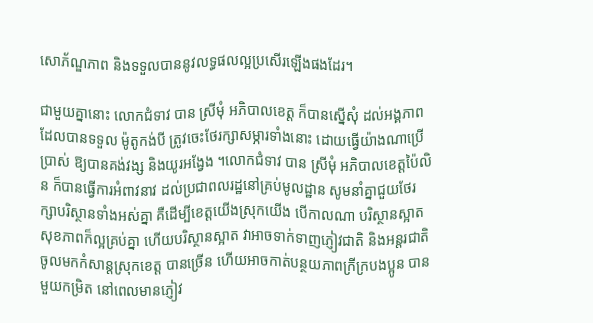សោភ័ណ្ឌភាព និងទទួលបាននូវលទ្ធផលល្អប្រសើរឡើងផងដែរ។

ជាមួយគ្នានោះ លោកជំទាវ បាន ស្រីមុំ អភិបាលខេត្ត ក៏បានស្នើសុំ ដល់អង្គភាពដែលបានទទួល ម៉ូតូកង់បី ត្រូវចេះថែរក្សាសម្ភារទាំងនោះ ដោយធ្វើយ៉ាងណាប្រើប្រាស់ ឱ្យបានគង់វង្ស និងយូរអង្វែង ។លោកជំទាវ បាន ស្រីមុំ អភិបាលខេត្តប៉ៃលិន ក៏បានធ្វើការអំពាវនាវ ដល់ប្រជាពលរដ្ឋនៅគ្រប់មូលដ្ឋាន សូមនាំគ្នាជួយថែរក្សាបរិស្ថានទាំងអស់គ្នា គឺដើម្បីខេត្តយើងស្រុកយើង បើកាលណា បរិស្ថានស្អាត សុខភាពក៏ល្អគ្រប់គ្នា ហើយបរិស្ថានស្អាត វាអាចទាក់ទាញភ្ញៀវជាតិ និងអន្តរជាតិ ចូលមកកំសាន្តស្រុកខេត្ត បានច្រើន ហើយអាចកាត់បន្ថយភាពក្រីក្របងប្អូន បានមួយកម្រិត នៅពេលមានភ្ញៀវ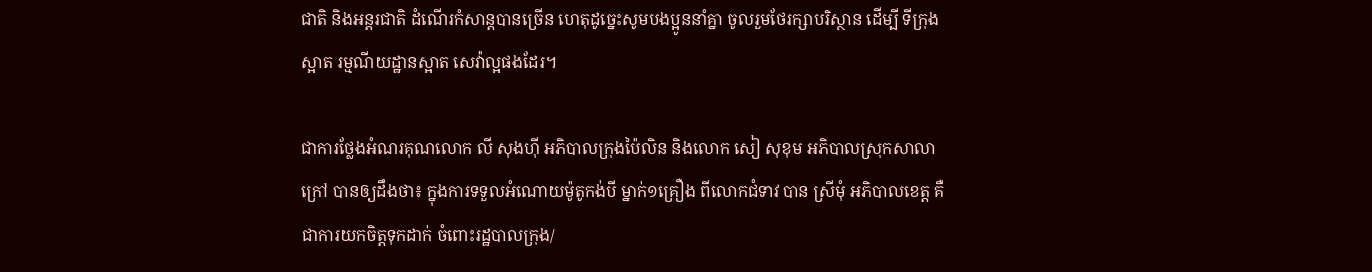ជាតិ និងអន្តរជាតិ ដំណើរកំសាន្តបានច្រើន ហេតុដូច្នេះសូមបងប្អូននាំគ្នា ចូលរួមថែរក្សាបរិស្ថាន ដើម្បី ទីក្រុងស្អាត រម្មណីយដ្ឋានស្អាត សេវ៉ាល្អផងដែរ។

ជាការថ្លែងអំណរគុណលោក លី សុងហ៊ី អភិបាលក្រុងប៉ៃលិន និងលោក សៀ សុខុម អភិបាលស្រុកសាលាក្រៅ បានឲ្យដឹងថា៖ ក្នុងការទទួលអំណោយម៉ូតូកង់បី ម្នាក់១គ្រឿង ពីលោកជំទាវ បាន ស្រីមុំ អភិបាលខេត្ត គឺជាការយកចិត្តទុកដាក់ ចំពោះរដ្ឋបាលក្រុង/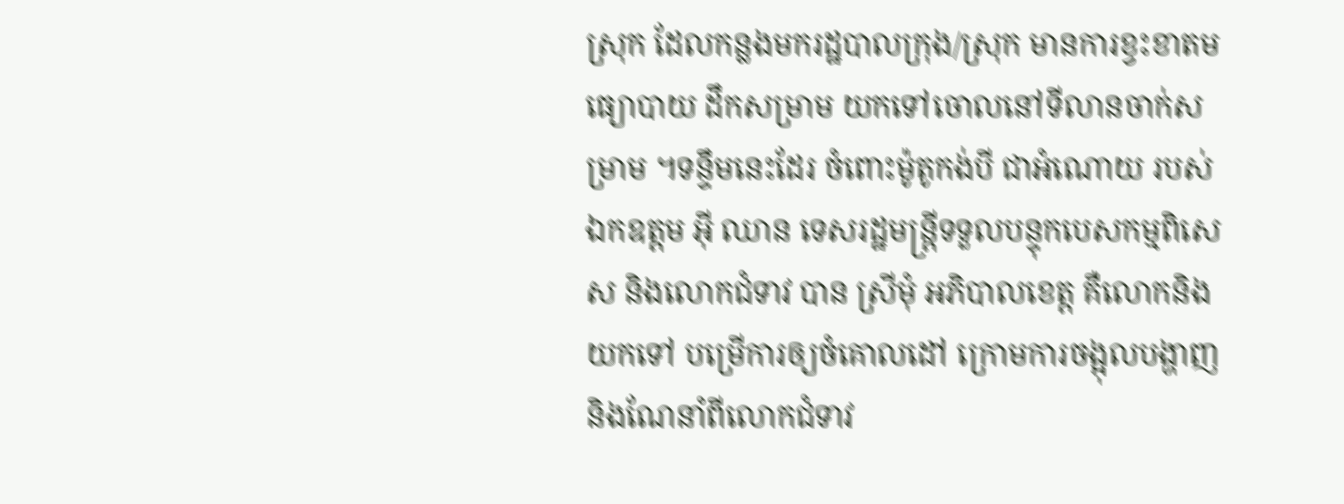ស្រុក ដែលកន្លងមករដ្ឋបាលក្រុង/ស្រុក មានការខ្វះខាតមធ្យោបាយ ដឹកសម្រាម យកទៅចោលនៅទីលានចាក់សម្រាម ។ទន្ទឹមនេះដែរ ចំពោះម៉ូតូកង់បី ជាអំណោយ របស់ឯកឧត្តម អ៊ី ឈាន ទេសរដ្ឋមន្ត្រីទទួលបន្ទុកបេសកម្មពិសេស និងលោកជំទាវ បាន ស្រីមុំ អភិបាលខេត្ត គឺលោកនិងយកទៅ បម្រើការឲ្យចំគោលដៅ ក្រោមការចង្អុលបង្ហាញ និងណែនាំពីលោកជំទាវ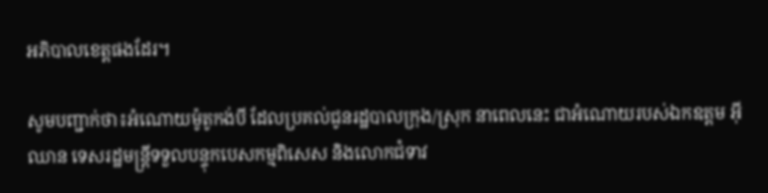អភិបាលខេត្តផងដែរ។

សូមបញ្ជាក់ថា៖អំណោយម៉ូតូកង់បី ដែលប្រគល់ជូនរដ្ឋបាលក្រុង/ស្រុក នាពេលនេះ ជាអំណោយរបស់ឯកឧត្តម អ៊ី ឈាន ទេសរដ្ឋមន្ត្រីទទួលបន្ទុកបេសកម្មពិសេស និងលោកជំទាវ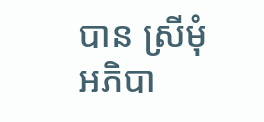បាន ស្រីមុំ អភិបា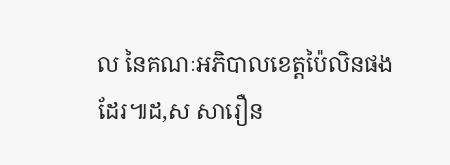ល នៃគណៈអភិបាលខេត្តប៉ៃលិនផងដែរ៕ដ,ស សារឿន